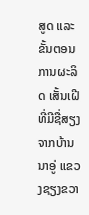ສູດ ແລະຂັ້ນຕອນການຜະລິດ ເສັ້ນເຝີ ທີ່ມີຊື່ສຽງ ຈາກບ້ານນາອູ່ ແຂວງຊຽງຂວາ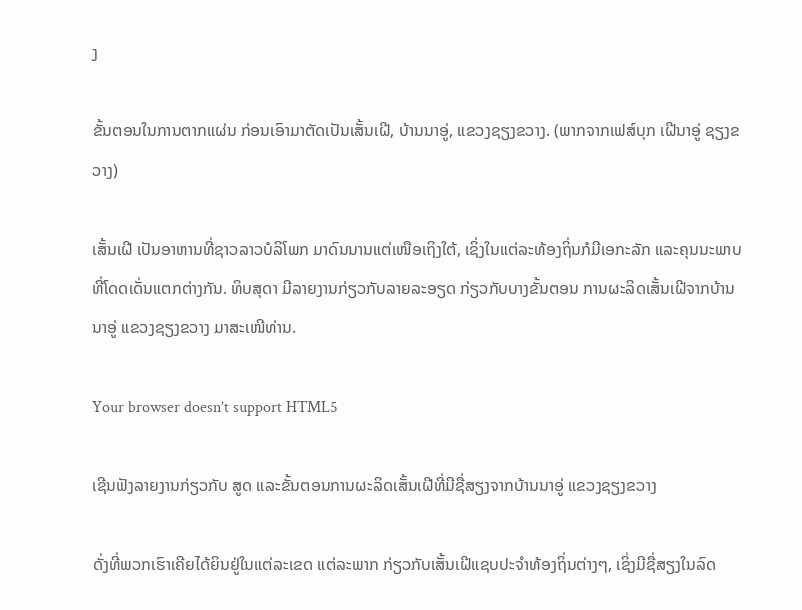ງ

ຂັ້ນຕອນໃນການຕາກແຜ່ນ ກ່ອນເອົາມາຕັດເປັນເສັ້ນເຝີ, ບ້ານນາອູ່, ແຂວງຊຽງຂວາງ. (ພາກຈາກເຟສ໌ບຸກ ເຝີນາອູ່ ຊຽງຂວາງ)

ເສັ້ນເຝີ ເປັນອາຫານທີ່ຊາວລາວບໍລິໂພກ ມາດົນນານແຕ່ເໜືອເຖິງໃຕ້, ເຊິ່ງໃນແຕ່ລະທ້ອງຖິ່ນກໍມີເອກະລັກ ແລະຄຸນນະພາບທີ່ໂດດເດັ່ນແຕກຕ່າງກັນ. ທິບສຸດາ ມີລາຍງານກ່ຽວກັບລາຍລະອຽດ ກ່ຽວກັບບາງຂັ້ນຕອນ ການຜະລິດເສັ້ນເຝີຈາກບ້ານນາອູ່ ແຂວງຊຽງຂວາງ ມາສະເໜີທ່ານ.

Your browser doesn’t support HTML5

ເຊີນຟັງລາຍງານກ່ຽວກັບ ສູດ ແລະຂັ້ນຕອນການຜະລິດເສັ້ນເຝີທີ່ມີຊື່ສຽງຈາກບ້ານນາອູ່ ແຂວງຊຽງຂວາງ

ດັ່ງທີ່ພວກເຮົາເຄີຍໄດ້ຍິນຢູ່ໃນແຕ່ລະເຂດ ແຕ່ລະພາກ ກ່ຽວກັບເສັ້ນເຝີແຊບປະຈໍາທ້ອງຖິ່ນຕ່າງໆ, ເຊິ່ງມີຊື່ສຽງໃນລົດ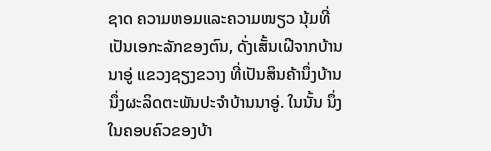ຊາດ ຄວາມຫອມແລະຄວາມໜຽວ ນຸ້ມທີ່ເປັນເອກະລັກຂອງຕົນ, ດັ່ງເສັ້ນເຝີຈາກບ້ານນາອູ່ ແຂວງຊຽງຂວາງ ທີ່ເປັນສິນຄ້ານຶ່ງບ້ານນຶ່ງຜະລິດຕະພັນປະຈໍາບ້ານນາອູ່. ໃນນັ້ນ ນຶ່ງໃນຄອບຄົວຂອງບ້າ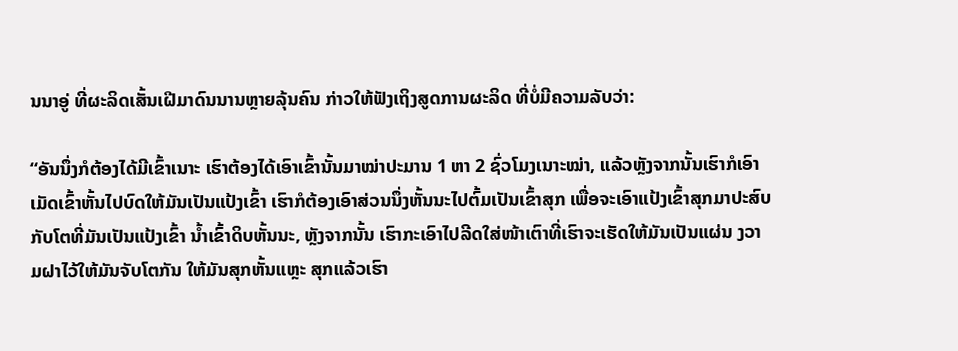ນນາອູ່ ທີ່ຜະລິດເສັ້ນເຝີມາດົນນານຫຼາຍລຸ້ນຄົນ ກ່າວໃຫ້ຟັງເຖິງສູດການຜະລິດ ທີ່ບໍ່ມີຄວາມລັບວ່າ:

“ອັນນຶ່ງກໍຕ້ອງໄດ້ມີເຂົ້າເນາະ ເຮົາຕ້ອງໄດ້ເອົາເຂົ້ານັ້ນມາໝ່າປະມານ 1 ຫາ 2 ຊົ່ວໂມງເນາະໝ່າ, ແລ້ວຫຼັງຈາກນັ້ນເຮົາກໍເອົາເມັດເຂົ້າຫັ້ນໄປບົດໃຫ້ມັນເປັນແປ້ງເຂົ້າ ເຮົາກໍຕ້ອງເອົາສ່ວນນຶ່ງຫັ້ນນະໄປຕົ້ມເປັນເຂົ້າສຸກ ເພື່ອຈະເອົາແປ້ງເຂົ້າສຸກມາປະສົບກັບໂຕທີ່ມັນເປັນແປ້ງເຂົ້າ ນໍ້າເຂົ້າດິບຫັ້ນນະ, ຫຼັງຈາກນັ້ນ ເຮົາກະເອົາໄປລີດໃສ່ໜ້າເຕົາທີ່ເຮົາຈະເຮັດໃຫ້ມັນເປັນແຜ່ນ ງວາມຝາໄວ້ໃຫ້ມັນຈັບໂຕກັນ ໃຫ້ມັນສຸກຫັ້ນແຫຼະ ສຸກແລ້ວເຮົາ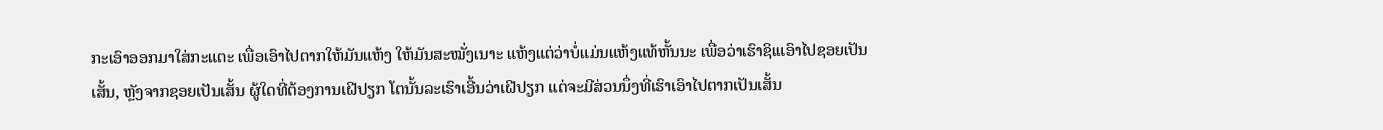ກະເອົາອອກມາໃສ່ກະແຕະ ເພື່ອເອົາໄປຕາກໃຫ້ມັນແຫ້ງ ໃຫ້ມັນສະໝັ່ງເນາະ ແຫ້ງແຕ່ວ່າບໍ່ແມ່ນແຫ້ງແທ້ຫັ້ນນະ ເພື່ອວ່າເຮົາຊິເແອົາໄປຊອຍເປັນເສັ້ນ, ຫຼັງຈາກຊອຍເປັນເສັ້ນ ຜູ້ໃດທີ່ຕ້ອງການເຝີປຽກ ໂຕນັ້ນລະເຮົາເອີ້ນວ່າເຝີປຽກ ແຕ່ຈະມີສ່ວນນຶ່ງທີ່ເຮົາເອົາໄປຕາກເປັນເສັ້ນ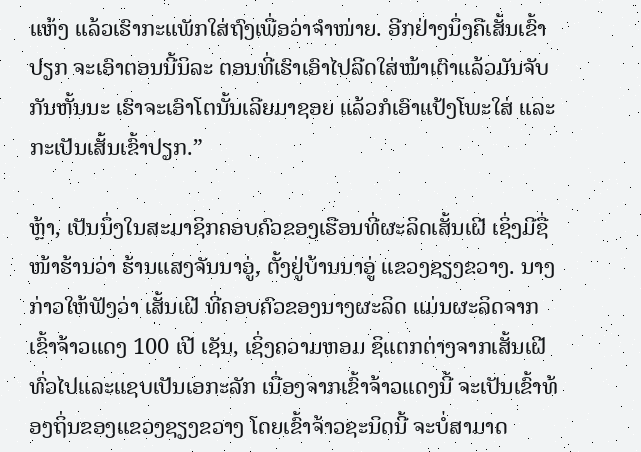ແຫ້ງ ແລ້ວເຮົາກະແພັກໃສ່ຖົງເພື່ອວ່າຈໍາໜ່າຍ. ອີກຢ່າງນຶ່ງຄືເສັ້ນເຂົ້າປຽກ ຈະເອົາຕອນນີ້ນິລະ ຕອນທີ່ເຮົາເອົາໄປລີດໃສ່ໜ້າເຕົາແລ້ວມັນຈັບກັນຫັ້ນນະ ເຮົາຈະເອົາໂຕນັ້ນເລີຍມາຊອຍ ແລ້ວກໍເອົາແປ້ງໂພະໃສ່ ແລະກະເປັນເສັ້ນເຂົ້າປຽກ.”

ຫຼ້າ, ເປັນນຶ່ງໃນສະມາຊິກຄອບຄົວຂອງເຮືອນທີ່ຜະລິດເສັ້ນເຝີ ເຊິ່ງມີຊື່ໜ້າຮ້ານວ່າ ຮ້ານແສງຈັນນາອູ່, ຕັ້ງຢູ່ບ້ານນາອູ່ ແຂວງຊຽງຂວາງ. ນາງກ່າວໃຫ້ຟັງວ່າ ເສັ້ນເຝີ ທີ່ຄອບຄົວຂອງນາງຜະລິດ ແມ່ນຜະລິດຈາກ ເຂົ້າຈ້າວແດງ 100 ເປີ ເຊັນ, ເຊິ່ງຄວາມຫອມ ຊິແຕກຕ່າງຈາກເສັ້ນເຝີທົ່ວໄປແລະແຊບເປັນເອກະລັກ ເນື່ອງຈາກເຂົ້າຈ້າວແດງນີ້ ຈະເປັນເຂົ້າທ້ອງຖິ່ນຂອງແຂວງຊຽງຂວາງ ໂດຍເຂົ້າຈ້າວຊະນິດນີ້ ຈະບໍ່ສາມາດ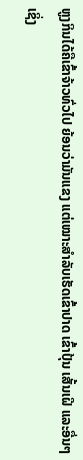ຫູງກິນໄດ້ຄືເຂົ້າຈ້າວທົ່ວໄປ ຍ້ອນວ່າມັນແຂງ ແຕ່ເໝາະສໍາລັບເຮັດເຂົ້າປາດ ເຂົ້າປຸ້ນ ເສັ້ນເຝີ ແລະອື່ນໆ ເຊິ່ງ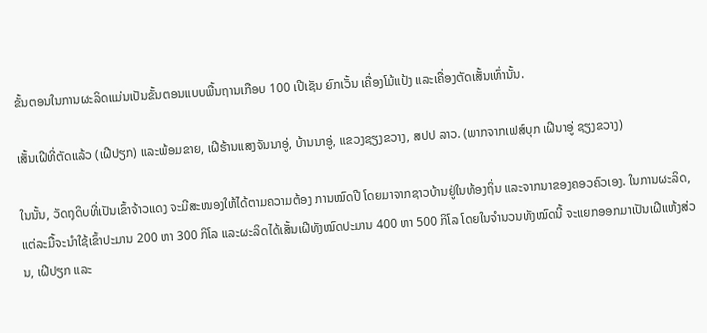ຂັ້ນຕອນໃນການຜະລິດແມ່ນເປັນຂັ້ນຕອນແບບພື້ນຖານເກືອບ 100 ເປີເຊັນ ຍົກເວັ້ນ ເຄື່ອງໂມ້ແປ້ງ ແລະເຄື່ອງຕັດເສັ້ນເທົ່ານັ້ນ.

ເສັ້ນເຝີທີ່ຕັດແລ້ວ (ເຝີປຽກ) ແລະພ້ອມຂາຍ, ເຝີຮ້ານແສງຈັນນາອູ່, ບ້ານນາອູ່, ແຂວງຊຽງຂວາງ, ສປປ ລາວ. (ພາກຈາກເຟສ໌ບຸກ ເຝີນາອູ່ ຊຽງຂວາງ)

ໃນນັ້ນ, ວັດຖຸດິບທີ່ເປັນເຂົ້າຈ້າວແດງ ຈະມີສະໜອງໃຫ້ໄດ້ຕາມຄວາມຕ້ອງ ການໝົດປີ ໂດຍມາຈາກຊາວບ້ານຢູ່ໃນທ້ອງຖິ່ນ ແລະຈາກນາຂອງຄອວຄົວເອງ. ໃນການຜະລິດ, ແຕ່ລະມື້ຈະນໍາໃຊ້ເຂົ້າປະມານ 200 ຫາ 300 ກິໂລ ແລະຜະລິດໄດ້ເສັ້ນເຝີທັງໝົດປະມານ 400 ຫາ 500 ກິໂລ ໂດຍໃນຈໍານວນທັງໝົດນີ້ ຈະແຍກອອກມາເປັນເຝີແຫ້ງສ່ວນ, ເຝີປຽກ ແລະ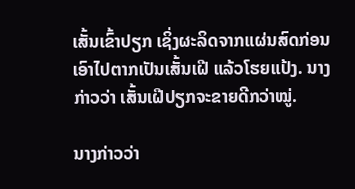ເສັ້ນເຂົ້າປຽກ ເຊິ່ງຜະລິດຈາກແຜ່ນສົດກ່ອນເອົາໄປຕາກເປັນເສັ້ນເຝີ ແລ້ວໂຮຍແປ້ງ. ນາງກ່າວວ່າ ເສັ້ນເຝີປຽກຈະຂາຍດີກວ່າໝູ່.

ນາງກ່າວວ່າ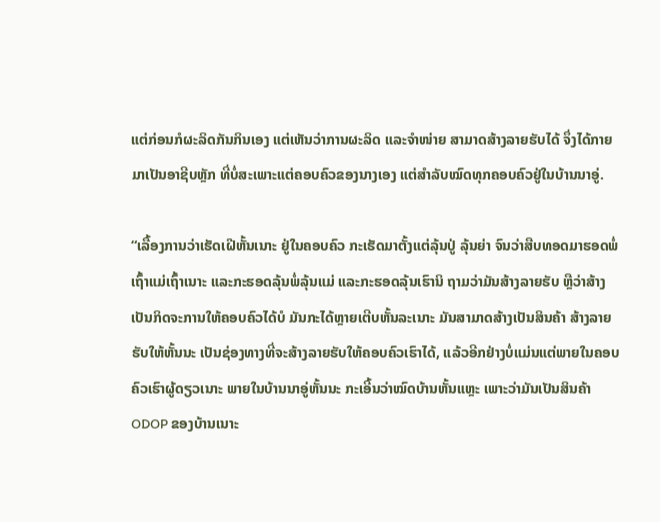ແຕ່ກ່ອນກໍຜະລິດກັນກິນເອງ ແຕ່ເຫັນວ່າການຜະລິດ ແລະຈໍາໜ່າຍ ສາມາດສ້າງລາຍຮັບໄດ້ ຈຶ່ງໄດ້ກາຍມາເປັນອາຊີບຫຼັກ ທີ່ບໍ່ສະເພາະແຕ່ຄອບຄົວຂອງນາງເອງ ແຕ່ສໍາລັບໝົດທຸກຄອບຄົວຢູ່ໃນບ້ານນາອູ່.

“ເລື້ອງການວ່າເຮັດເຝີຫັ້ນເນາະ ຢູ່ໃນຄອບຄົວ ກະເຮັດມາຕັ້ງແຕ່ລຸ້ນປູ່ ລຸ້ນຍ່າ ຈົນວ່າສືບທອດມາຮອດພໍ່ເຖົ້າແມ່ເຖົ້າເນາະ ແລະກະຮອດລຸ້ນພໍ່ລຸ້ນແມ່ ແລະກະຮອດລຸ້ນເຮົານິ ຖາມວ່າມັນສ້າງລາຍຮັບ ຫຼືວ່າສ້າງເປັນກິດຈະການໃຫ້ຄອບຄົວໄດ້ບໍ ມັນກະໄດ້ຫຼາຍເຕີບຫັ້ນລະເນາະ ມັນສາມາດສ້າງເປັນສິນຄ້າ ສ້າງລາຍຮັບໃຫ້ຫັ້ນນະ ເປັນຊ່ອງທາງທີ່ຈະສ້າງລາຍຮັບໃຫ້ຄອບຄົວເຮົາໄດ້, ແລ້ວອີກຢ່າງບໍ່ແມ່ນແຕ່ພາຍໃນຄອບຄົວເຮົາຜູ້ດຽວເນາະ ພາຍໃນບ້ານນາອູ່ຫັ້ນນະ ກະເອີ້ນວ່າໝົດບ້ານຫັ້ນແຫຼະ ເພາະວ່າມັນເປັນສິນຄ້າ ODOP ຂອງບ້ານເນາະ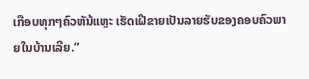ເກືອບທຸກໆຄົວຫັນ້ແຫຼະ ເຮັດເຝີຂາຍເປັນລາຍຮັບຂອງຄອບຄົວພາຍໃນບ້ານເລີຍ.”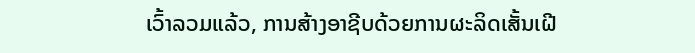ເວົ້າລວມແລ້ວ, ການສ້າງອາຊີບດ້ວຍການຜະລິດເສັ້ນເຝີ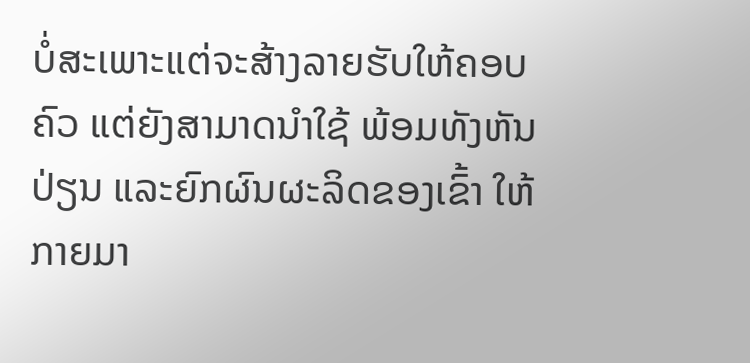ບໍ່ສະເພາະແຕ່ຈະສ້າງລາຍຮັບໃຫ້ຄອບຄົວ ແຕ່ຍັງສາມາດນໍາໃຊ້ ພ້ອມທັງຫັນປ່ຽນ ແລະຍົກຜົນຜະລິດຂອງເຂົ້າ ໃຫ້ກາຍມາ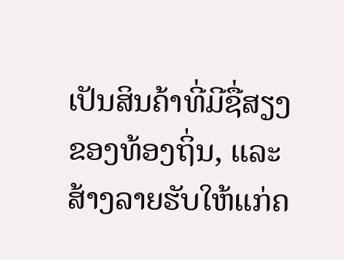ເປັນສິນຄ້າທີ່ມີຊື່ສຽງຂອງທ້ອງຖິ່ນ, ແລະສ້າງລາຍຮັບໃຫ້ແກ່ຄ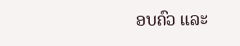ອບຄົວ ແລະ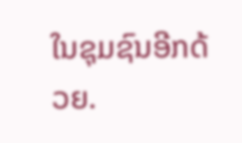ໃນຊຸມຊົນອີກດ້ວຍ.